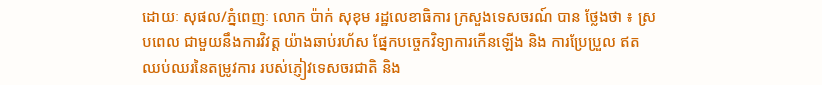ដោយៈ សុផល/ភ្នំពេញៈ លោក ប៉ាក់ សុខុម រដ្ឋលេខាធិការ ក្រសួងទេសចរណ៍ បាន ថ្លែងថា ៖ ស្របពេល ជាមួយនឹងការវិវត្ត យ៉ាងឆាប់រហ័ស ផ្នែកបច្ចេកវិទ្យាការកើនឡើង និង ការប្រែប្រួល ឥតឈប់ឈរនៃតម្រូវការ របស់ភ្ញៀវទេសចរជាតិ និង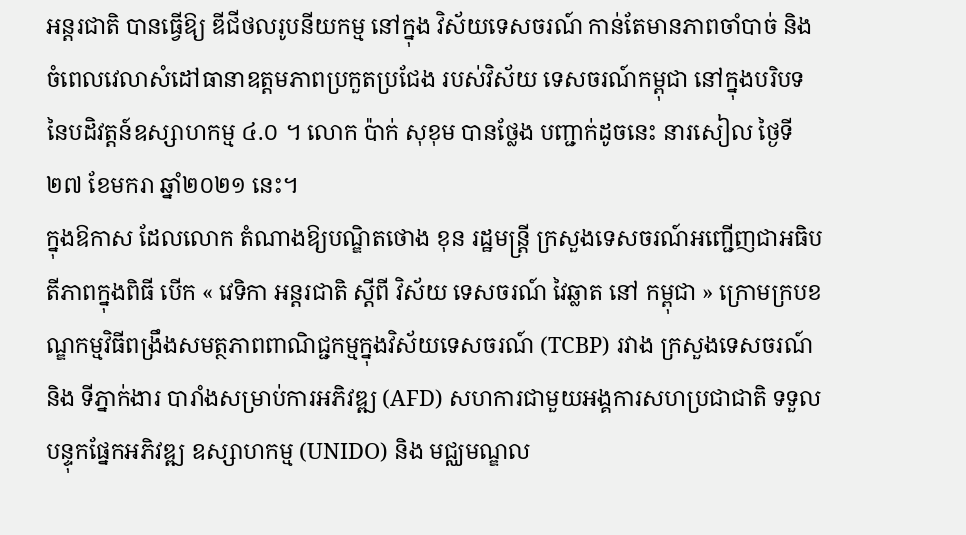អន្តរជាតិ បានធ្វើឱ្យ ឌីជីថលរូបនីយកម្ម នៅក្នុង វិស័យទេសចរណ៍ កាន់តែមានភាពចាំបាច់ និងចំពេលវេលាសំដៅធានាឧត្តមភាពប្រកួតប្រជែង របស់វិស័យ ទេសចរណ៍កម្ពុជា នៅក្នុងបរិបទនៃបដិវត្តន៍ឧស្សាហកម្ម ៤.០ ។ លោក ប៉ាក់ សុខុម បានថ្លែង បញ្ជាក់ដូចនេះ នារសៀល ថ្ងៃទី២៧ ខែមករា ឆ្នាំ២០២១ នេះ។
ក្នុងឱកាស ដែលលោក តំណាងឱ្យបណ្ឌិតថោង ខុន រដ្ឋមន្ត្រី ក្រសួងទេសចរណ៍អញ្ជើញជាអធិបតីភាពក្នុងពិធី បើក « វេទិកា អន្តរជាតិ ស្តីពី វិស័យ ទេសចរណ៍ វៃឆ្លាត នៅ កម្ពុជា » ក្រោមក្របខណ្ឌកម្មវិធីពង្រឹងសមត្ថភាពពាណិជ្ជកម្មក្នុងវិស័យទេសចរណ៍ (TCBP) រវាង ក្រសួងទេសចរណ៍ និង ទីភ្នាក់ងារ បារាំងសម្រាប់ការអភិវឌ្ឍ (AFD) សហការជាមួយអង្គការសហប្រជាជាតិ ទទួលបន្ទុកផែ្នកអភិវឌ្ឍ ឧស្សាហកម្ម (UNIDO) និង មជ្ឈមណ្ឌល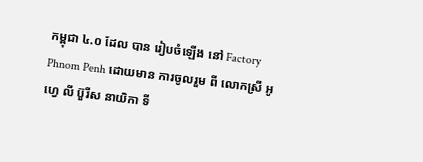កម្ពុជា ៤.០ ដែល បាន រៀបចំឡើង នៅ Factory Phnom Penh ដោយមាន ការចូលរួម ពី លោកស្រី អូហ្វេ លី ប៊ួរីស នាយិកា ទី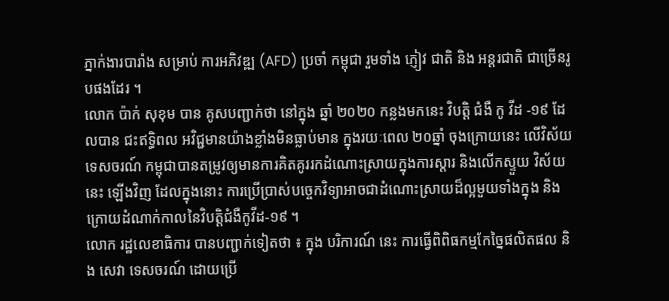ភ្នាក់ងារបារាំង សម្រាប់ ការអភិវឌ្ឍ (AFD) ប្រចាំ កម្ពុជា រួមទាំង ភ្ញៀវ ជាតិ និង អន្តរជាតិ ជាច្រើនរូបផងដែរ ។
លោក ប៉ាក់ សុខុម បាន គូសបញ្ជាក់ថា នៅក្នុង ឆ្នាំ ២០២០ កន្លងមកនេះ វិបត្តិ ជំងឺ កូ វីដ -១៩ ដែលបាន ជះឥទ្ធិពល អវិជ្ជមានយ៉ាងខ្លាំងមិនធ្លាប់មាន ក្នុងរយៈពេល ២០ឆ្នាំ ចុងក្រោយនេះ លើវិស័យ ទេសចរណ៍ កម្ពុជាបានតម្រូវឲ្យមានការគិតគូររកដំណោះស្រាយក្នុងការស្តារ និងលើកស្ទួយ វិស័យនេះ ឡើងវិញ ដែលក្នុងនោះ ការប្រើប្រាស់បច្ចេកវិទ្យាអាចជាដំណោះស្រាយដ៏ល្អមួយទាំងក្នុង និងក្រោយដំណាក់កាលនៃវិបត្តិជំងឺកូវីដ-១៩ ។
លោក រដ្ឋលេខាធិការ បានបញ្ជាក់ទៀតថា ៖ ក្នុង បរិការណ៍ នេះ ការធ្វើពិពិធកម្មកែច្នៃផលិតផល និង សេវា ទេសចរណ៍ ដោយប្រើ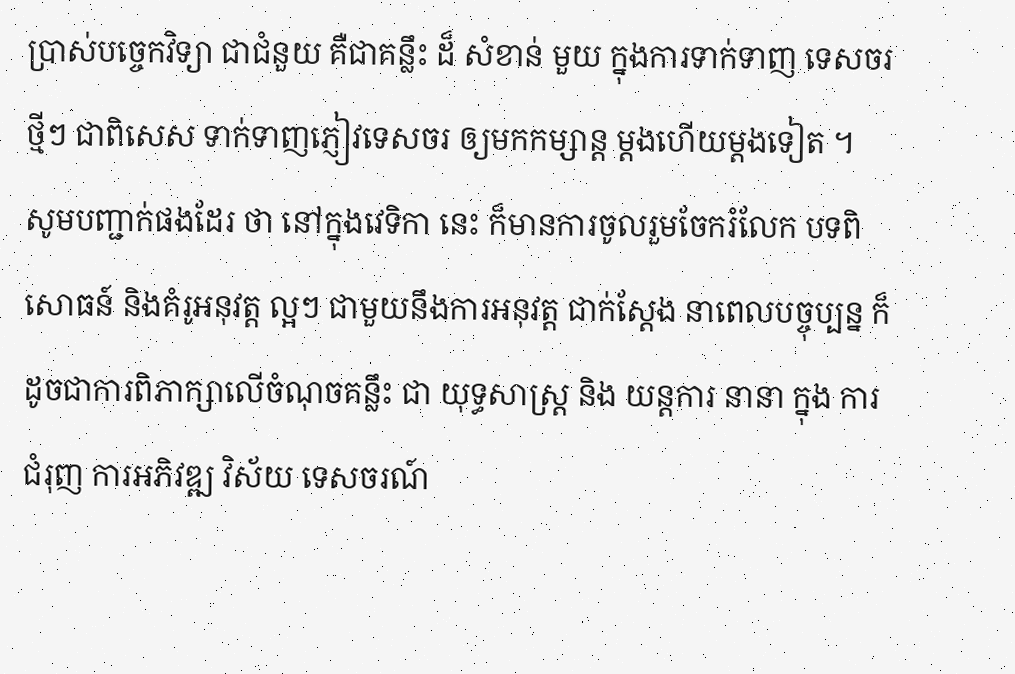ប្រាស់បច្ចេកវិទ្យា ជាជំនួយ គឺជាគន្លឹះ ដ៏ សំខាន់ មួយ ក្នុងការទាក់ទាញ ទេសចរថ្មីៗ ជាពិសេស ទាក់ទាញភ្ញៀវទេសចរ ឲ្យមកកម្សាន្ត ម្តងហើយម្តងទៀត ។
សូមបញ្ជាក់ផងដែរ ថា នៅក្នុងវេទិកា នេះ ក៏មានការចូលរួមចែករំលែក បទពិសោធន៍ និងគំរូអនុវត្ត ល្អៗ ជាមួយនឹងការអនុវត្ត ជាក់ស្តែង នាពេលបច្ចុប្បន្ន ក៏ដូចជាការពិភាក្សាលើចំណុចគន្លឹះ ជា យុទ្ធសាស្ត្រ និង យន្តការ នានា ក្នុង ការជំរុញ ការអភិវឌ្ឍ វិស័យ ទេសចរណ៍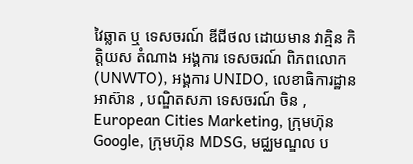វៃឆ្លាត ឬ ទេសចរណ៍ ឌីជីថល ដោយមាន វាគ្មិន កិត្តិយស តំណាង អង្គការ ទេសចរណ៍ ពិភពលោក (UNWTO), អង្គការ UNIDO, លេខាធិការដ្ឋាន អាស៊ាន , បណ្ឌិតសភា ទេសចរណ៍ ចិន , European Cities Marketing, ក្រុមហ៊ុន Google, ក្រុមហ៊ុន MDSG, មជ្ឈមណ្ឌល ប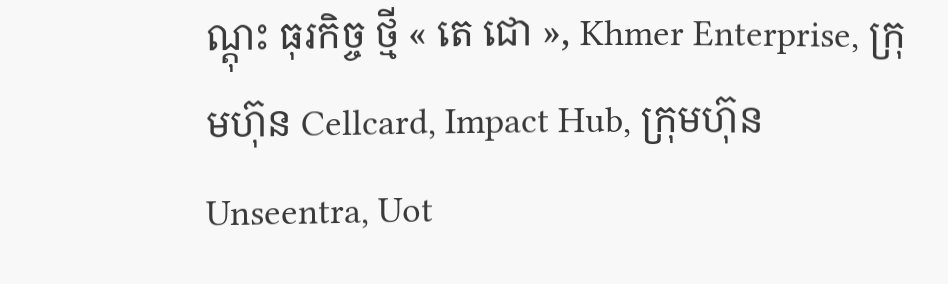ណ្តុះ ធុរកិច្ច ថ្មី « តេ ជោ », Khmer Enterprise, ក្រុមហ៊ុន Cellcard, Impact Hub, ក្រុមហ៊ុន Unseentra, Uot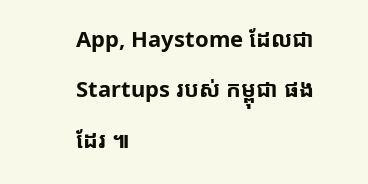App, Haystome ដែលជា Startups របស់ កម្ពុជា ផងដែរ ៕